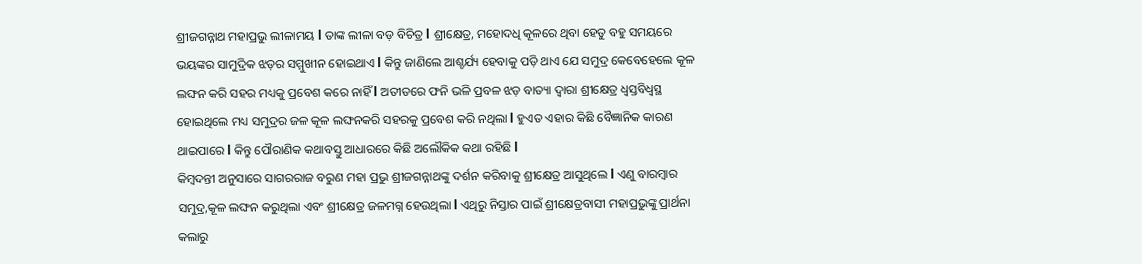ଶ୍ରୀଜଗନ୍ନାଥ ମହାପ୍ରଭୁ ଲୀଳାମୟ l ତାଙ୍କ ଲୀଳା ବଡ଼ ବିଚିତ୍ର l ଶ୍ରୀକ୍ଷେତ୍ର, ମହୋଦଧି କୂଳରେ ଥିବା ହେତୁ ବହୁ ସମୟରେ ଭୟଙ୍କର ସାମୁଦ୍ରିକ ଝଡ଼ର ସମ୍ମୁଖୀନ ହୋଇଥାଏ l କିନ୍ତୁ ଜାଣିଲେ ଆଶ୍ଚର୍ଯ୍ୟ ହେବାକୁ ପଡ଼ି ଥାଏ ଯେ ସମୁଦ୍ର କେବେହେଲେ କୂଳ ଲଙ୍ଘନ କରି ସହର ମଧ୍ୟକୁ ପ୍ରବେଶ କରେ ନାହିଁ l ଅତୀତରେ ଫନି ଭଳି ପ୍ରବଳ ଝଡ଼ ବାତ୍ୟା ଦ୍ୱାରା ଶ୍ରୀକ୍ଷେତ୍ର ଧ୍ୱସ୍ତବିଧ୍ୱସ୍ଥ ହୋଇଥିଲେ ମଧ୍ୟ ସମୁଦ୍ରର ଜଳ କୂଳ ଲଙ୍ଘନକରି ସହରକୁ ପ୍ରବେଶ କରି ନଥିଲା l ହୁଏତ ଏହାର କିଛି ବୈଜ୍ଞାନିକ କାରଣ ଥାଇପାରେ l କିନ୍ତୁ ପୌରାଣିକ କଥାବସ୍ତୁ ଆଧାରରେ କିଛି ଅଲୌକିକ କଥା ରହିଛି l
କିମ୍ବଦନ୍ତୀ ଅନୁସାରେ ସାଗରରାଜ ବରୁଣ ମହା ପ୍ରଭୁ ଶ୍ରୀଜଗନ୍ନାଥଙ୍କୁ ଦର୍ଶନ କରିବାକୁ ଶ୍ରୀକ୍ଷେତ୍ର ଆସୁଥିଲେ l ଏଣୁ ବାରମ୍ବାର ସମୁଦ୍ର,କୂଳ ଲଙ୍ଘନ କରୁଥିଲା ଏବଂ ଶ୍ରୀକ୍ଷେତ୍ର ଜଳମଗ୍ନ ହେଉଥିଲା l ଏଥିରୁ ନିସ୍ତାର ପାଇଁ ଶ୍ରୀକ୍ଷେତ୍ରବାସୀ ମହାପ୍ରଭୁଙ୍କୁ ପ୍ରାର୍ଥନା କଲାରୁ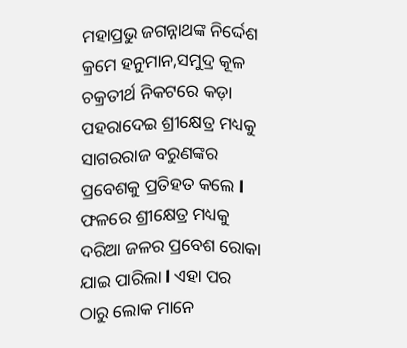ମହାପ୍ରଭୁ ଜଗନ୍ନାଥଙ୍କ ନିର୍ଦ୍ଦେଶ କ୍ରମେ ହନୁମାନ,ସମୁଦ୍ର କୂଳ ଚକ୍ରତୀର୍ଥ ନିକଟରେ କଡ଼ା ପହରାଦେଇ ଶ୍ରୀକ୍ଷେତ୍ର ମଧ୍ୟକୁ ସାଗରରାଜ ବରୁଣଙ୍କର ପ୍ରବେଶକୁ ପ୍ରତିହତ କଲେ l ଫଳରେ ଶ୍ରୀକ୍ଷେତ୍ର ମଧ୍ୟକୁ ଦରିଆ ଜଳର ପ୍ରବେଶ ରୋକା ଯାଇ ପାରିଲା l ଏହା ପର ଠାରୁ ଲୋକ ମାନେ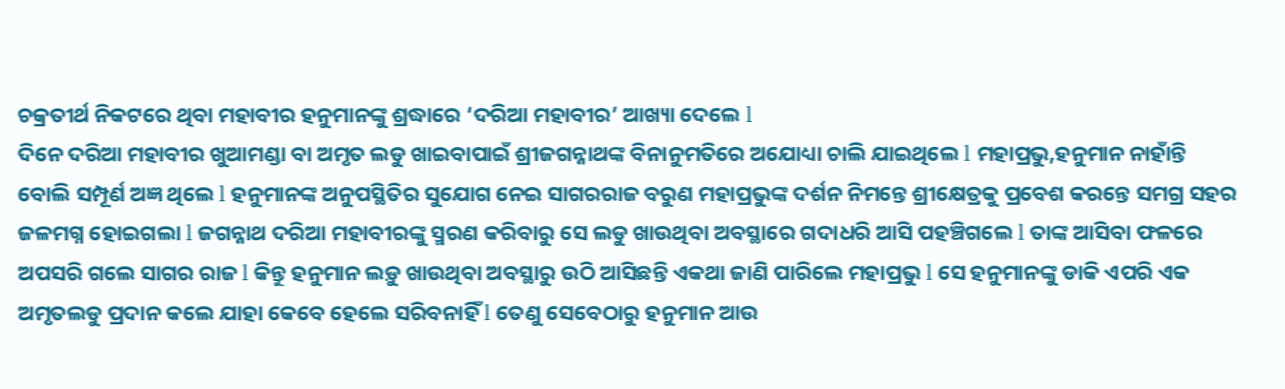ଚକ୍ରତୀର୍ଥ ନିକଟରେ ଥିବା ମହାବୀର ହନୁମାନଙ୍କୁ ଶ୍ରଦ୍ଧାରେ ‘ଦରିଆ ମହାବୀର’ ଆଖ୍ୟା ଦେଲେ l
ଦିନେ ଦରିଆ ମହାବୀର ଖୁଆମଣ୍ଡା ବା ଅମୃତ ଲଡୁ ଖାଇବାପାଇଁ ଶ୍ରୀଜଗନ୍ନାଥଙ୍କ ବିନାନୁମତିରେ ଅଯୋଧ୍ୟା ଚାଲି ଯାଇଥିଲେ l ମହାପ୍ରଭୁ,ହନୁମାନ ନାହାଁନ୍ତି ବୋଲି ସମ୍ପୂର୍ଣ ଅଜ୍ଞ ଥିଲେ l ହନୁମାନଙ୍କ ଅନୁପସ୍ଥିତିର ସୁଯୋଗ ନେଇ ସାଗରରାଜ ବରୁଣ ମହାପ୍ରଭୁଙ୍କ ଦର୍ଶନ ନିମନ୍ତେ ଶ୍ରୀକ୍ଷେତ୍ରକୁ ପ୍ରବେଶ କରନ୍ତେ ସମଗ୍ର ସହର ଜଳମଗ୍ନ ହୋଇଗଲା l ଜଗନ୍ନାଥ ଦରିଆ ମହାବୀରଙ୍କୁ ସ୍ମରଣ କରିବାରୁ ସେ ଲଡୁ ଖାଉଥିବା ଅବସ୍ଥାରେ ଗଦାଧରି ଆସି ପହଞ୍ଚିଗଲେ l ତାଙ୍କ ଆସିବା ଫଳରେ ଅପସରି ଗଲେ ସାଗର ରାଜ l କିନ୍ତୁ ହନୁମାନ ଲଡ଼ୁ ଖାଉଥିବା ଅବସ୍ଥାରୁ ଉଠି ଆସିଛନ୍ତି ଏକଥା ଜାଣି ପାରିଲେ ମହାପ୍ରଭୁ l ସେ ହନୁମାନଙ୍କୁ ଡାକି ଏପରି ଏକ ଅମୃତଲଡୁ ପ୍ରଦାନ କଲେ ଯାହା କେବେ ହେଲେ ସରିବନାହିଁ l ତେଣୁ ସେବେଠାରୁ ହନୁମାନ ଆଉ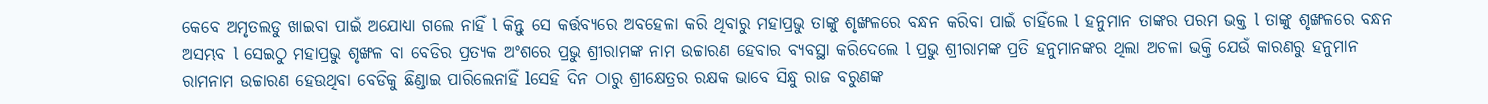କେବେ ଅମୃତଲଡୁ ଖାଇବା ପାଇଁ ଅଯୋଧ୍ୟା ଗଲେ ନାହିଁ l କିନ୍ତୁ ସେ କର୍ତ୍ତବ୍ୟରେ ଅବହେଳା କରି ଥିବାରୁ ମହାପ୍ରଭୁ ତାଙ୍କୁ ଶୃଙ୍ଖଳରେ ବନ୍ଧନ କରିବା ପାଇଁ ଚାହିଁଲେ l ହନୁମାନ ତାଙ୍କର ପରମ ଭକ୍ତ l ତାଙ୍କୁ ଶୃଙ୍ଖଳରେ ବନ୍ଧନ ଅସମ୍ଭବ l ସେଇଠୁ ମହାପ୍ରଭୁ ଶୃଙ୍ଖଳ ବା ବେଡିର ପ୍ରତ୍ୟକ ଅଂଶରେ ପ୍ରଭୁ ଶ୍ରୀରାମଙ୍କ ନାମ ଉଚ୍ଚାରଣ ହେବାର ବ୍ୟବସ୍ଥା କରିଦେଲେ l ପ୍ରଭୁ ଶ୍ରୀରାମଙ୍କ ପ୍ରତି ହନୁମାନଙ୍କର ଥିଲା ଅଚଳା ଭକ୍ତି ଯେଉଁ କାରଣରୁ ହନୁମାନ ରାମନାମ ଉଚ୍ଚାରଣ ହେଉଥିବା ବେଡିକୁ ଛିଣ୍ଡାଇ ପାରିଲେନାହିଁ lସେହି ଦିନ ଠାରୁ ଶ୍ରୀକ୍ଷେତ୍ରର ରକ୍ଷକ ଭାବେ ସିନ୍ଧୁ ରାଜ ବରୁଣଙ୍କ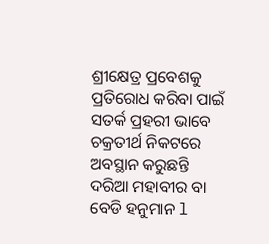ଶ୍ରୀକ୍ଷେତ୍ର ପ୍ରବେଶକୁ ପ୍ରତିରୋଧ କରିବା ପାଇଁ ସତର୍କ ପ୍ରହରୀ ଭାବେ ଚକ୍ରତୀର୍ଥ ନିକଟରେ ଅବସ୍ଥାନ କରୁଛନ୍ତି ଦରିଆ ମହାବୀର ବା ବେଡି ହନୁମାନ l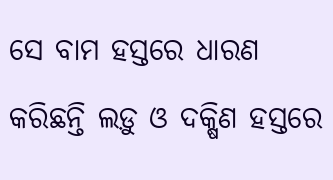ସେ ବାମ ହସ୍ତରେ ଧାରଣ କରିଛନ୍ତି ଲଡ଼ୁ ଓ ଦକ୍ଷିଣ ହସ୍ତରେ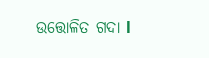ଉତ୍ତୋଳିତ ଗଦା l